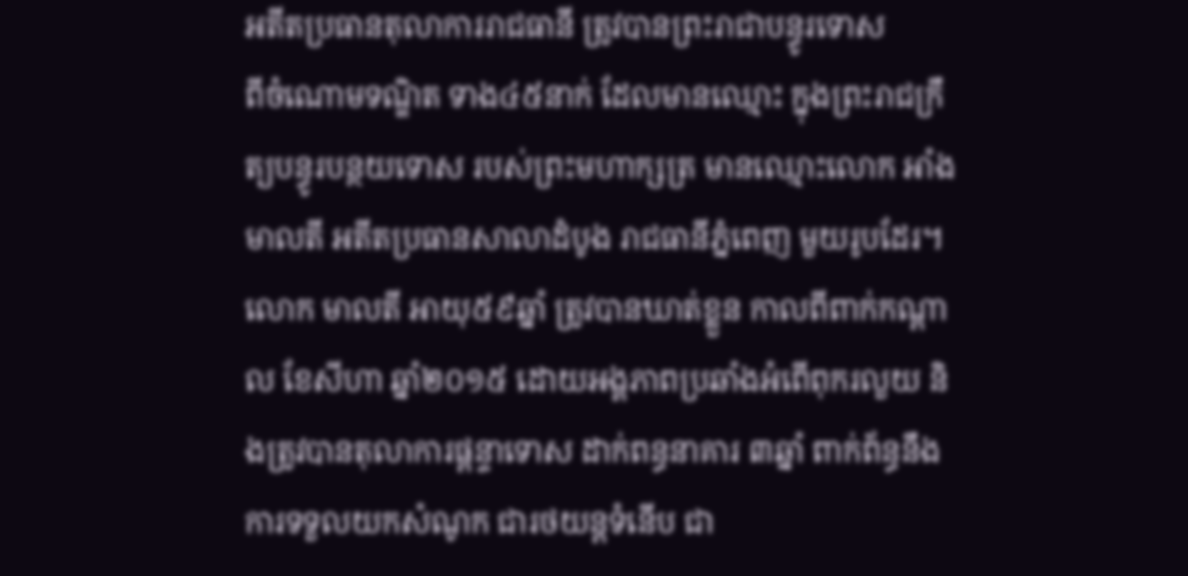អតីតប្រធានតុលាការរាជធានី ត្រូវបានព្រះរាជាបន្ធូរទោស
ពីចំណោមទណ្ឌិត ទាង៤៥នាក់ ដែលមានឈ្មោះ ក្នុងព្រះរាជក្រឹត្យបន្ធូរបន្ថយទោស របស់ព្រះមហាក្សត្រ មានឈ្មោះលោក អាំង មាលតី អតីតប្រធានសាលាដំបូង រាជធានីភ្នំពេញ មួយរូបដែរ។ លោក មាលតី អាយុ៥៩ឆ្នាំ ត្រូវបានឃាត់ខ្លួន កាលពីពាក់កណ្ដាល ខែសីហា ឆ្នាំ២០១៥ ដោយអង្គភាពប្រឆាំងអំពើពុករលួយ និងត្រូវបានតុលាការផ្តន្ទាទោស ដាក់ពន្ធនាគារ ៣ឆ្នាំ ពាក់ព័ន្ធនឹងការទទួលយកសំណូក ជារថយន្តទំនើប ជា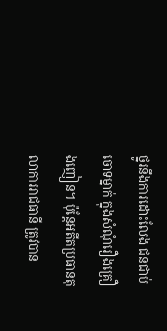ថ្នូរនឹងការដោះលែង ជនជាប់ចោទម្នាក់ ក្នុងសំណុំរឿងគ្រឿងញៀន។ ប៉ុន្តែអតីតប្រធានតុលាការរាជធានី ត្រូវបាន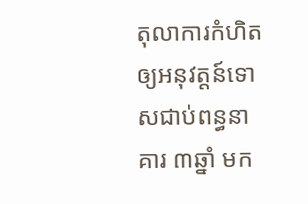តុលាការកំហិត ឲ្យអនុវត្តន៍ទោសជាប់ពន្ធនាគារ ៣ឆ្នាំ មក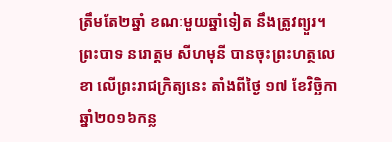ត្រឹមតែ២ឆ្នាំ ខណៈមួយឆ្នាំទៀត នឹងត្រូវព្យួរ។
ព្រះបាទ នរោត្ដម សីហមុនី បានចុះព្រះហត្ថលេខា លើព្រះរាជក្រិត្យនេះ តាំងពីថ្ងៃ ១៧ ខែវិច្ឆិកា ឆ្នាំ២០១៦កន្ល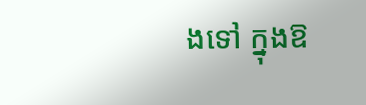ងទៅ ក្នុងឱ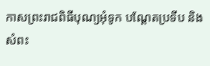កាសព្រះរាជពិធីបុណ្យអុំទូក បណ្ដែតប្រទីប និងសំពះ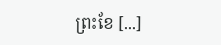ព្រះខែ [...]